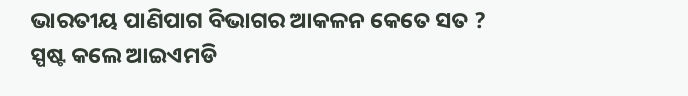ଭାରତୀୟ ପାଣିପାଗ ବିଭାଗର ଆକଳନ କେତେ ସତ ? ସ୍ପଷ୍ଟ କଲେ ଆଇଏମଡି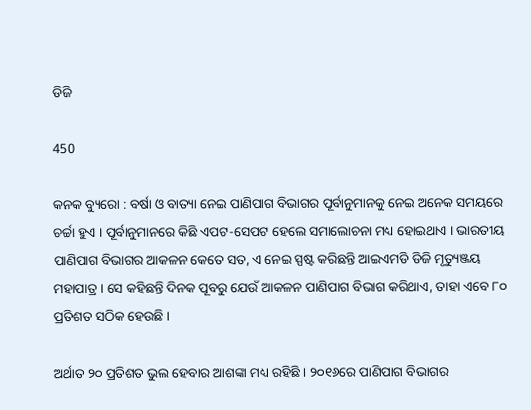ଡିଜି

450

କନକ ବ୍ୟୁରୋ : ବର୍ଷା ଓ ବାତ୍ୟା ନେଇ ପାଣିପାଗ ବିଭାଗର ପୂର୍ବାନୁମାନକୁ ନେଇ ଅନେକ ସମୟରେ ଚର୍ଚ୍ଚା ହୁଏ । ପୂର୍ବାନୁମାନରେ କିଛି ଏପଟ-ସେପଟ ହେଲେ ସମାଲୋଚନା ମଧ୍ୟ ହୋଇଥାଏ । ଭାରତୀୟ ପାଣିପାଗ ବିଭାଗର ଆକଳନ କେତେ ସତ, ଏ ନେଇ ସ୍ପଷ୍ଟ କରିଛନ୍ତି ଆଇଏମଡି ଡିଜି ମୃତ୍ୟୁଞ୍ଜୟ ମହାପାତ୍ର । ସେ କହିଛନ୍ତି ଦିନକ ପୂବରୁ ଯେଉଁ ଆକଳନ ପାଣିପାଗ ବିଭାଗ କରିଥାଏ, ତାହା ଏବେ ୮୦ ପ୍ରତିଶତ ସଠିକ ହେଉଛି ।

ଅର୍ଥାତ ୨୦ ପ୍ରତିଶତ ଭୁଲ ହେବାର ଆଶଙ୍କା ମଧ୍ୟ ରହିଛି । ୨୦୧୬ରେ ପାଣିପାଗ ବିଭାଗର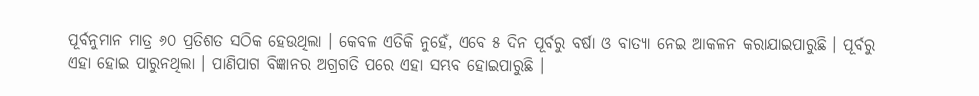ପୂର୍ବନୁମାନ ମାତ୍ର ୬୦ ପ୍ରତିଶତ ସଠିକ ହେଉଥିଲା । କେବଳ ଏତିକି ନୁହେଁ, ଏବେ ୫ ଦିନ ପୂର୍ବରୁ ବର୍ଷା ଓ ବାତ୍ୟା ନେଇ ଆକଳନ କରାଯାଇପାରୁଛି । ପୂର୍ବରୁ ଏହା ହୋଇ ପାରୁନଥିଲା । ପାଣିପାଗ ବିଜ୍ଞାନର ଅଗ୍ରଗତି ପରେ ଏହା ସମ୍ଭବ ହୋଇପାରୁଛି ।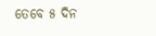ତେବେ ୫ ଦିନ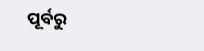ପୂର୍ବରୁ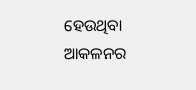ହେଉଥିବା ଆକଳନର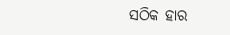ସଠିକ ହାର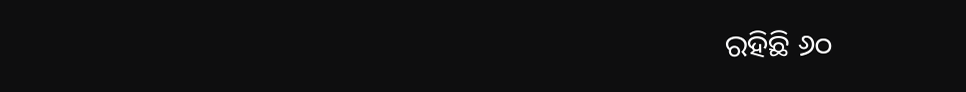ରହିଛି ୬୦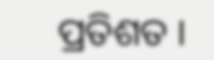ପ୍ରତିଶତ ।